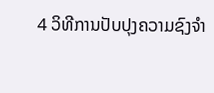4 ວິທີການປັບປຸງຄວາມຊົງຈໍາ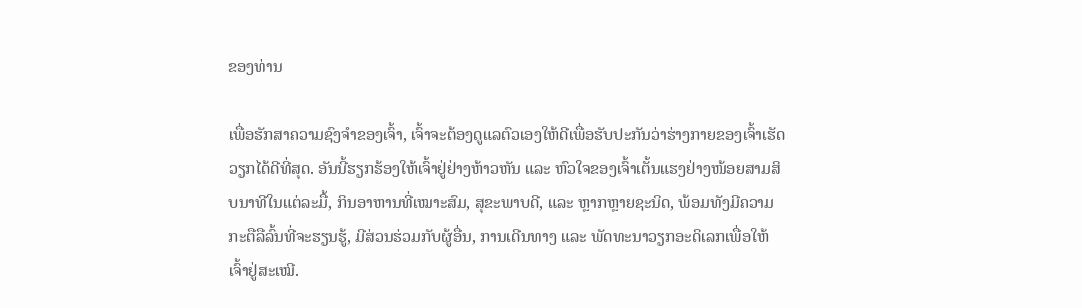ຂອງທ່ານ

ເພື່ອຮັກສາຄວາມຊົງຈໍາຂອງເຈົ້າ, ເຈົ້າຈະຕ້ອງດູແລຕົວເອງໃຫ້ດີເພື່ອຮັບປະກັນວ່າຮ່າງກາຍຂອງເຈົ້າເຮັດວຽກໄດ້ດີທີ່ສຸດ. ອັນນີ້ຮຽກຮ້ອງໃຫ້ເຈົ້າຢູ່ຢ່າງຫ້າວຫັນ ແລະ ຫົວໃຈຂອງເຈົ້າເຕັ້ນແຮງຢ່າງໜ້ອຍສາມສິບນາທີໃນແຕ່ລະມື້, ກິນອາຫານທີ່ເໝາະສົມ, ສຸຂະພາບດີ, ແລະ ຫຼາກຫຼາຍຊະນິດ, ພ້ອມທັງມີຄວາມກະຕືລືລົ້ນທີ່ຈະຮຽນຮູ້, ມີສ່ວນຮ່ວມກັບຜູ້ອື່ນ, ການເດີນທາງ ແລະ ພັດທະນາວຽກອະດິເລກເພື່ອໃຫ້ເຈົ້າຢູ່ສະເໝີ.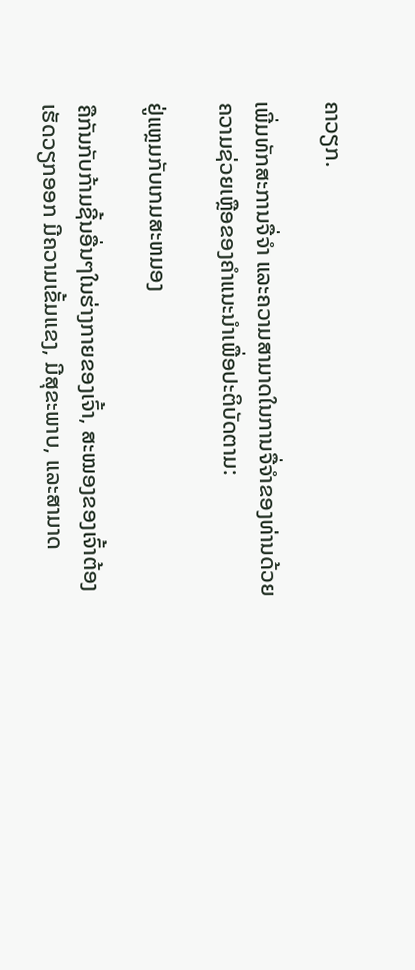ຄາວຽກ.

ເພີ່ມທັກສະການຈື່ຈຳ ແລະຄວາມສາມາດໃນການຈື່ຈຳຂອງທ່ານດ້ວຍຄວາມຊ່ວຍເຫຼືອຂອງຄຳແນະນຳເພື່ອປະຕິບັດຕາມ:

ຢູ່ແຫຼມກັບເກມສະຫມອງ

ຄືກັນກັບກ້າມຊີ້ນອື່ນໆໃນຮ່າງກາຍຂອງເຈົ້າ, ສະໝອງຂອງເຈົ້າຕ້ອງເຮັດວຽກອອກ ມີຄວາມເຂັ້ມແຂງ, ມີສຸຂະພາບ, ແລະສາມາດ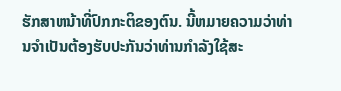ຮັກສາຫນ້າທີ່ປົກກະຕິຂອງຕົນ. ນີ້ຫມາຍຄວາມວ່າທ່ານຈໍາເປັນຕ້ອງຮັບປະກັນວ່າທ່ານກໍາລັງໃຊ້ສະ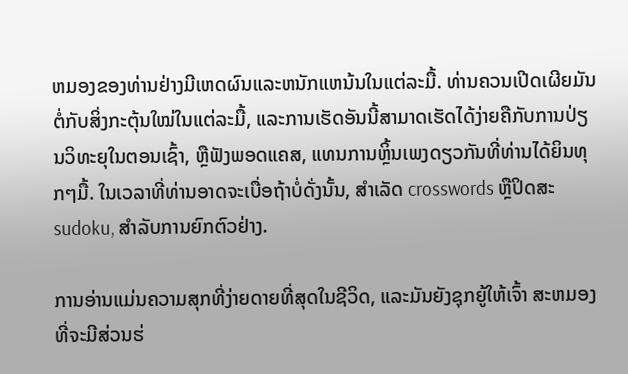ຫມອງຂອງທ່ານຢ່າງມີເຫດຜົນແລະຫນັກແຫນ້ນໃນແຕ່ລະມື້. ທ່ານຄວນເປີດເຜີຍມັນຕໍ່ກັບສິ່ງກະຕຸ້ນໃໝ່ໃນແຕ່ລະມື້, ແລະການເຮັດອັນນີ້ສາມາດເຮັດໄດ້ງ່າຍຄືກັບການປ່ຽນວິທະຍຸໃນຕອນເຊົ້າ, ຫຼືຟັງພອດແຄສ, ແທນການຫຼິ້ນເພງດຽວກັນທີ່ທ່ານໄດ້ຍິນທຸກໆມື້. ໃນເວລາທີ່ທ່ານອາດຈະເບື່ອຖ້າບໍ່ດັ່ງນັ້ນ, ສໍາເລັດ crosswords ຫຼືປິດສະ sudoku, ສໍາລັບການຍົກຕົວຢ່າງ.

ການອ່ານແມ່ນຄວາມສຸກທີ່ງ່າຍດາຍທີ່ສຸດໃນຊີວິດ, ແລະມັນຍັງຊຸກຍູ້ໃຫ້ເຈົ້າ ສະຫມອງທີ່ຈະມີສ່ວນຮ່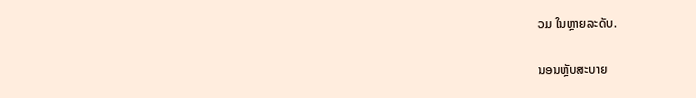ວມ ໃນຫຼາຍລະດັບ.

ນອນຫຼັບສະບາຍ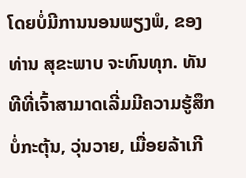ໂດຍບໍ່ມີການນອນພຽງພໍ, ຂອງທ່ານ ສຸຂະພາບ ຈະທົນທຸກ. ທັນທີທີ່ເຈົ້າສາມາດເລີ່ມມີຄວາມຮູ້ສຶກບໍ່ກະຕຸ້ນ, ວຸ່ນວາຍ, ເມື່ອຍລ້າເກີ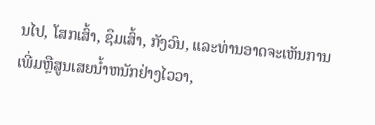ນໄປ, ໂສກເສົ້າ, ຊຶມເສົ້າ, ກັງວົນ, ແລະທ່ານອາດຈະເຫັນການເພີ່ມຫຼືສູນເສຍນ້ຳຫນັກຢ່າງໄວວາ,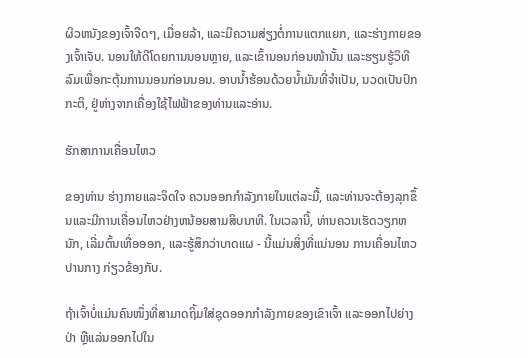ຜິວຫນັງຂອງເຈົ້າຈືດໆ, ເມື່ອຍລ້າ, ແລະມີຄວາມສ່ຽງຕໍ່ການແຕກແຍກ, ແລະຮ່າງກາຍຂອງເຈົ້າເຈັບ. ນອນໃຫ້ດີໂດຍການນອນຫຼາຍ, ແລະເຂົ້ານອນກ່ອນໜ້ານັ້ນ ແລະຮຽນຮູ້ວິທີລົມເພື່ອກະຕຸ້ນການນອນກ່ອນນອນ. ອາບນ້ຳຮ້ອນດ້ວຍນ້ຳມັນທີ່ຈໍາເປັນ, ນວດເປັນປົກກະຕິ, ຢູ່ຫ່າງຈາກເຄື່ອງໃຊ້ໄຟຟ້າຂອງທ່ານແລະອ່ານ.

ຮັກສາການເຄື່ອນໄຫວ

ຂອງທ່ານ ຮ່າງກາຍແລະຈິດໃຈ ຄວນອອກກໍາລັງກາຍໃນແຕ່ລະມື້, ແລະທ່ານຈະຕ້ອງລຸກຂຶ້ນແລະມີການເຄື່ອນໄຫວຢ່າງຫນ້ອຍສາມສິບນາທີ. ໃນເວລານີ້, ທ່ານຄວນເຮັດວຽກຫນັກ, ເລີ່ມຕົ້ນເຫື່ອອອກ, ແລະຮູ້ສຶກວ່າບາດແຜ - ນີ້ແມ່ນສິ່ງທີ່ແນ່ນອນ ການເຄື່ອນໄຫວປານກາງ ກ່ຽວຂ້ອງກັບ.

ຖ້າເຈົ້າບໍ່ແມ່ນຄົນໜຶ່ງທີ່ສາມາດຖິ້ມໃສ່ຊຸດອອກກຳລັງກາຍຂອງເຂົາເຈົ້າ ແລະອອກໄປຍ່າງປ່າ ຫຼືແລ່ນອອກໄປໃນ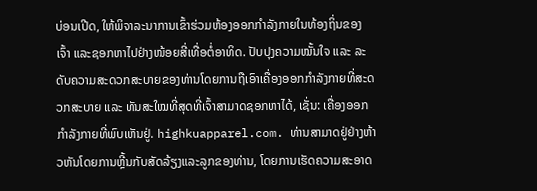ບ່ອນເປີດ, ໃຫ້ພິຈາລະນາການເຂົ້າຮ່ວມຫ້ອງອອກກຳລັງກາຍໃນທ້ອງຖິ່ນຂອງເຈົ້າ ແລະຊອກຫາໄປຢ່າງໜ້ອຍສີ່ເທື່ອຕໍ່ອາທິດ. ປັບປຸງຄວາມໝັ້ນໃຈ ແລະ ລະດັບຄວາມສະດວກສະບາຍຂອງທ່ານໂດຍການຖືເອົາເຄື່ອງອອກກຳລັງກາຍທີ່ສະດວກສະບາຍ ແລະ ທັນສະໃໝທີ່ສຸດທີ່ເຈົ້າສາມາດຊອກຫາໄດ້, ເຊັ່ນ: ເຄື່ອງອອກກຳລັງກາຍທີ່ພົບເຫັນຢູ່. highkuapparel.com. ທ່ານສາມາດຢູ່ຢ່າງຫ້າວຫັນໂດຍການຫຼີ້ນກັບສັດລ້ຽງແລະລູກຂອງທ່ານ, ໂດຍການເຮັດຄວາມສະອາດ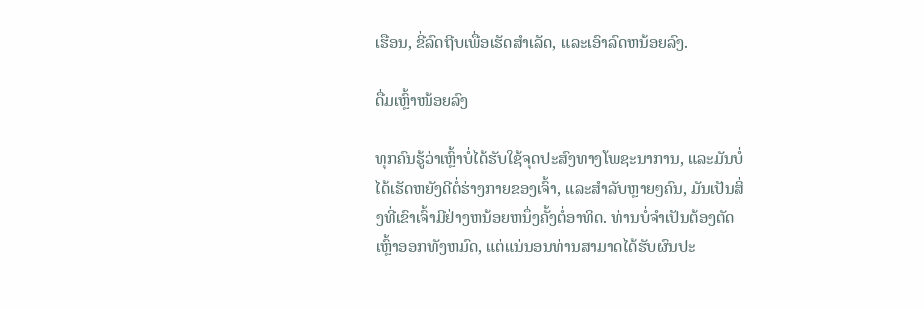ເຮືອນ, ຂີ່ລົດຖີບເພື່ອເຮັດສໍາເລັດ, ແລະເອົາລົດຫນ້ອຍລົງ.

ດື່ມເຫຼົ້າໜ້ອຍລົງ

ທຸກຄົນຮູ້ວ່າເຫຼົ້າບໍ່ໄດ້ຮັບໃຊ້ຈຸດປະສົງທາງໂພຊະນາການ, ແລະມັນບໍ່ໄດ້ເຮັດຫຍັງດີຕໍ່ຮ່າງກາຍຂອງເຈົ້າ, ແລະສໍາລັບຫຼາຍໆຄົນ, ມັນເປັນສິ່ງທີ່ເຂົາເຈົ້າມີຢ່າງຫນ້ອຍຫນຶ່ງຄັ້ງຕໍ່ອາທິດ. ທ່ານບໍ່ຈໍາເປັນຕ້ອງຕັດເຫຼົ້າອອກທັງຫມົດ, ແຕ່ແນ່ນອນທ່ານສາມາດໄດ້ຮັບຜົນປະ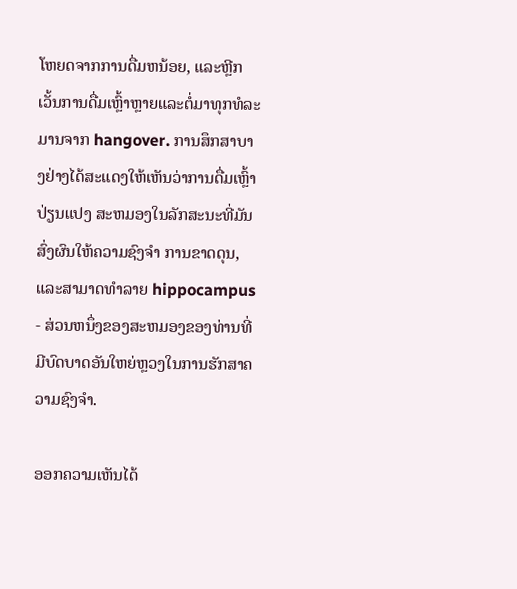ໂຫຍດຈາກການດື່ມຫນ້ອຍ, ແລະຫຼີກເວັ້ນການດື່ມເຫຼົ້າຫຼາຍແລະຕໍ່ມາທຸກທໍລະມານຈາກ hangover. ການສຶກສາບາງຢ່າງໄດ້ສະແດງໃຫ້ເຫັນວ່າການດື່ມເຫຼົ້າປ່ຽນແປງ ສະຫມອງໃນລັກສະນະທີ່ມັນສົ່ງຜົນໃຫ້ຄວາມຊົງຈໍາ ການຂາດດຸນ, ແລະສາມາດທໍາລາຍ hippocampus - ສ່ວນຫນຶ່ງຂອງສະຫມອງຂອງທ່ານທີ່ມີບົດບາດອັນໃຫຍ່ຫຼວງໃນການຮັກສາຄວາມຊົງຈໍາ.

ອອກຄວາມເຫັນໄດ້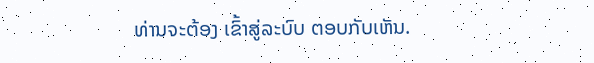ທ່ານຈະຕ້ອງ ເຂົ້າສູ່ລະບົບ ຕອບກັບເຫັນ.